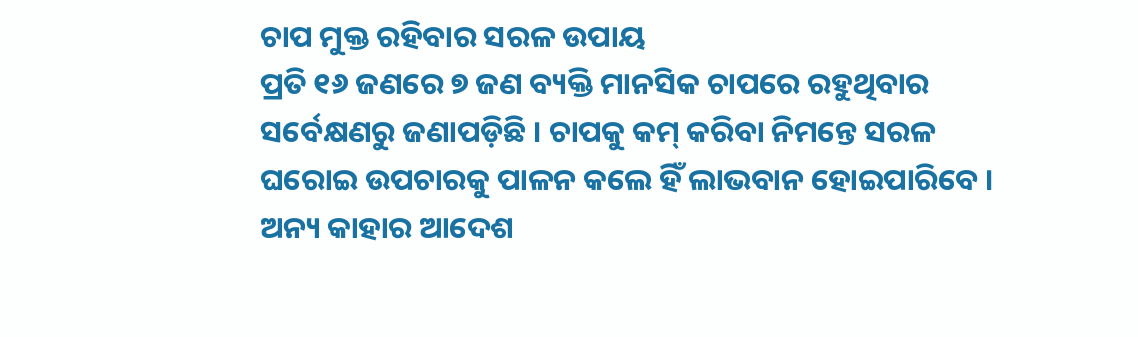ଚାପ ମୁକ୍ତ ରହିବାର ସରଳ ଉପାୟ
ପ୍ରତି ୧୬ ଜଣରେ ୭ ଜଣ ବ୍ୟକ୍ତି ମାନସିକ ଚାପରେ ରହୁଥିବାର ସର୍ବେକ୍ଷଣରୁ ଜଣାପଡ଼ିଛି । ଚାପକୁ କମ୍ କରିବା ନିମନ୍ତେ ସରଳ ଘରୋଇ ଉପଚାରକୁ ପାଳନ କଲେ ହିଁ ଲାଭବାନ ହୋଇପାରିବେ । ଅନ୍ୟ କାହାର ଆଦେଶ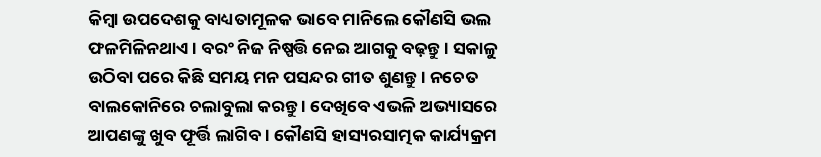କିମ୍ବା ଉପଦେଶକୁ ବାଧ୍ୟତାମୂଳକ ଭାବେ ମାନିଲେ କୌଣସି ଭଲ ଫଳମିଳିନଥାଏ । ବରଂ ନିଜ ନିଷ୍ପତ୍ତି ନେଇ ଆଗକୁ ବଢ଼ନ୍ତୁ । ସକାଳୁ ଉଠିବା ପରେ କିଛି ସମୟ ମନ ପସନ୍ଦର ଗୀତ ଶୁଣନ୍ତୁ । ନଚେତ ବାଲକୋନିରେ ଚଲାବୁଲା କରନ୍ତୁ । ଦେଖିବେ ଏଭଳି ଅଭ୍ୟାସରେ ଆପଣଙ୍କୁ ଖୁବ ଫୂର୍ତ୍ତି ଲାଗିବ । କୌଣସି ହାସ୍ୟରସାତ୍ମକ କାର୍ଯ୍ୟକ୍ରମ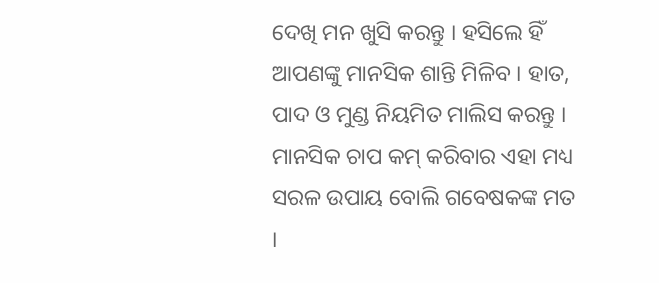ଦେଖି ମନ ଖୁସି କରନ୍ତୁ । ହସିଲେ ହିଁ ଆପଣଙ୍କୁ ମାନସିକ ଶାନ୍ତି ମିଳିବ । ହାତ, ପାଦ ଓ ମୁଣ୍ଡ ନିୟମିତ ମାଲିସ କରନ୍ତୁ । ମାନସିକ ଚାପ କମ୍ କରିବାର ଏହା ମଧ୍ୟ ସରଳ ଉପାୟ ବୋଲି ଗବେଷକଙ୍କ ମତ ।